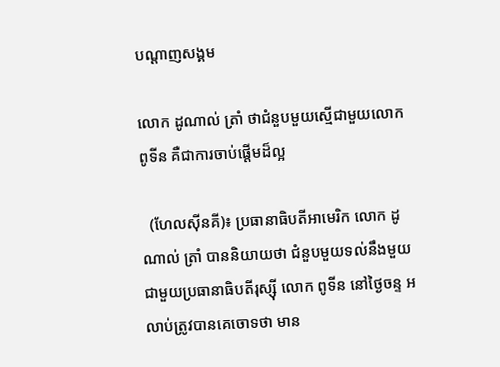បណ្តាញសង្គម

លោក ដូណាល់ ត្រាំ ថាជំនួបមួយស្មើជាមួយលោកពូទីន គឺជាការចាប់ផ្ដើមដ៏ល្អ

  (ហែលស៊ីនគី)៖ ប្រធានាធិបតីអាមេរិក លោក ដូណាល់ ត្រាំ បាននិយាយថា ជំនួបមួយទល់នឹងមួយ ជាមួយប្រធានាធិបតីរុស្ស៊ី លោក ពូទីន នៅថ្ងៃចន្ទ អ លាប់ត្រូវបានគេចោទថា មាន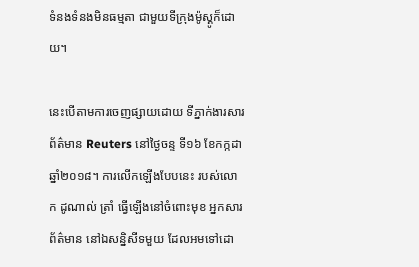ទំនងទំនងមិនធម្មតា ជាមួយទីក្រុងម៉ូស្គូក៏ដោយ។

នេះបើតាមការចេញផ្សាយដោយ ទីភ្នាក់ងារសារព័ត៌មាន Reuters នៅថ្ងៃចន្ទ ទី១៦ ខែកក្កដា ឆ្នាំ២០១៨។ ការលើកឡើងបែបនេះ របស់លោក ដូណាល់ ត្រាំ ធ្វើឡើងនៅចំពោះមុខ អ្នកសារព័ត៌មាន នៅឯសន្និសីទមួយ ដែលអមទៅដោ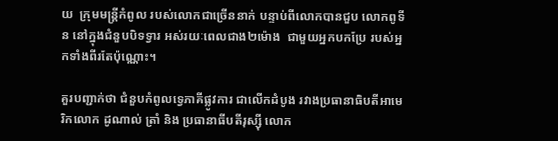យ  ក្រុមមន្ត្រីកំពូល របស់លោកជាច្រើននាក់ បន្ទាប់ពីលោកបានជួប លោកពូទីន នៅក្នុងជំនួបបិទទ្វារ អស់រយៈពេលជាង២ម៉ោង  ជាមួយអ្នកបកប្រែ របស់អ្នកទាំងពីរតែប៉ុណ្ណោះ។

គួរបញ្ជាក់ថា ជំនួបកំពូលទ្វេភាគីផ្លូវការ ជាលើកដំបូង រវាងប្រធានាធិបតីអាមេរិកលោក ដូណាល់ ត្រាំ និង ប្រធានាធីបតីរុស្ស៊ី លោក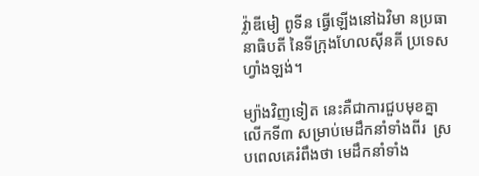វ្ល៉ាឌីមៀ ពូទីន ធ្វើឡើងនៅឯវិមា នប្រធានាធិបតី នៃទីក្រុងហែលស៊ីនគី ប្រទេសហ្វាំងឡង់។

ម្យ៉ាងវិញទៀត នេះគឺជាការជួបមុខគ្នា លើកទី៣ សម្រាប់មេដឹកនាំទាំងពីរ  ស្របពេលគេរំពឹងថា មេដឹកនាំទាំង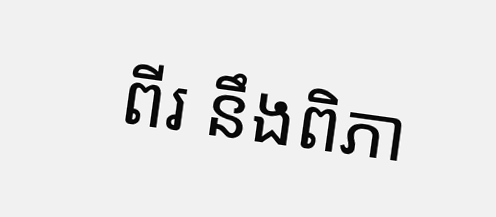ពីរ នឹងពិភា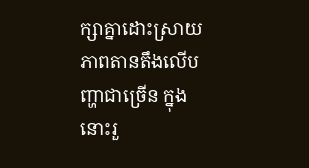ក្សាគ្នាដោះស្រាយ ភាពតានតឹងលើបញ្ហាជាច្រើន ក្នុងនោះរួ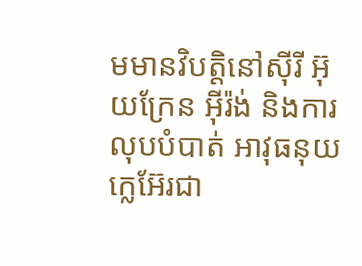មមានវិបត្តិនៅស៊ីរី អ៊ុយក្រែន អ៊ីរ៉ង់ និងការលុបបំបាត់ អាវុធនុយក្លេអ៊ែរជា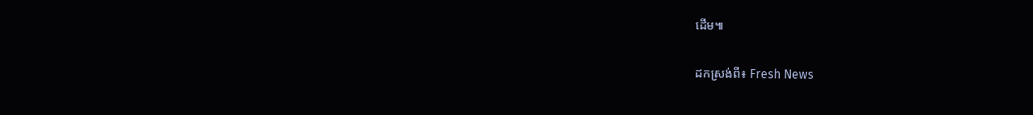ដើម៕

ដកស្រង់ពី៖ Fresh News